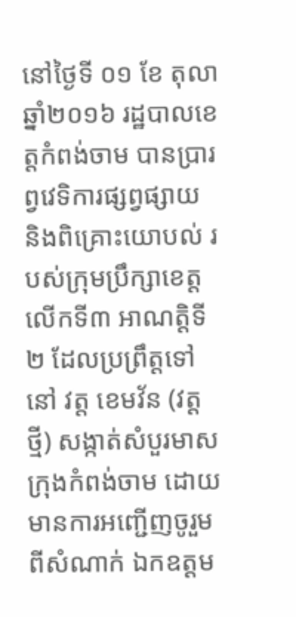នៅថ្ងៃទី ០១ ខែ តុលា ឆ្នាំ២០១៦ រដ្ឋបាលខេត្តកំពង់ចាម បានប្រារព្វវេទិការផ្សព្វផ្សាយ និងពិគ្រោះយោបល់ របស់ក្រុមប្រឹក្សាខេត្ត លើកទី៣ អាណត្តិទី២ ដែលប្រព្រឹត្តទៅនៅ វត្ត ខេមវ័ន (វត្តថ្មី) សង្កាត់សំបួរមាស ក្រុងកំពង់ចាម ដោយមានការអញ្ជើញចូរួម ពីសំណាក់ ឯកឧត្តម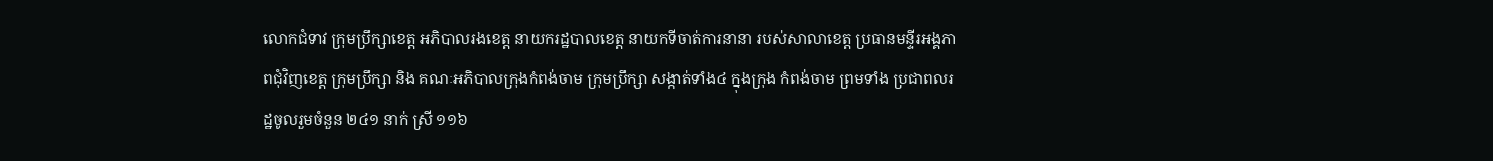លោកជំទាវ ក្រុមប្រឹក្សាខេត្ត អភិបាលរងខេត្ត នាយករដ្ឋបាលខេត្ត នាយកទីចាត់ការនានា របស់សាលាខេត្ត ប្រធានមន្ទីរអង្គភាពជុំវិញខេត្ត ក្រុមប្រឹក្សា និង គណៈអភិបាលក្រុងកំពង់ចាម ក្រុមប្រឹក្សា សង្កាត់ទាំង៤ ក្នុងក្រុង កំពង់ចាម ព្រមទាំង ប្រជាពលរដ្ឋចូលរួមចំនួន ២៤១ នាក់ ស្រី ១១៦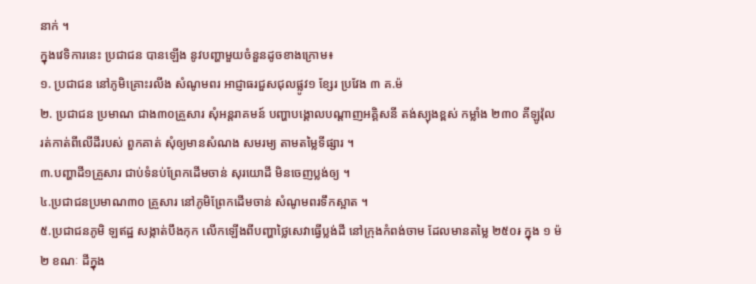នាក់ ។
ក្នុងវេទិការនេះ ប្រជាជន បានឡើង នូវបញ្ហាមួយចំនួនដូចខាងក្រោម៖
១. ប្រជាជន នៅភូមិគ្រោះរលីង សំណូមពរ អាជ្ញាធរជួសជុលផ្លូវ១ ខ្សែរ ប្រវែង ៣ គ.ម៉
២. ប្រជាជន ប្រមាណ ជាង៣០គ្រួសារ សុំអន្តរាគមន៍ បញ្ហាបង្គោលបណ្ដាញអគ្គិសនី តង់ស្យុងខ្ពស់ កម្លាំង ២៣០ គីឡូវ៉ុល រត់កាត់ពីលើដីរបស់ ពួកគាត់ សុំឲ្យមានសំណង សមរម្យ តាមតម្លៃទីផ្សារ ។
៣.បញ្ហាដី១គ្រួសារ ជាប់ទំនប់ព្រែកដើមចាន់ សុរយោដី មិនចេញប្លង់ឲ្យ ។
៤.ប្រជាជនប្រមាណ៣០ គ្រួសារ នៅភូមិព្រែកដើមចាន់ សំណូមពរទឹកស្អាត ។
៥.ប្រជាជនភូមិ ឡឥដ្ឋ សង្កាត់បឹងកុក លើកឡើងពីបញ្ហាថ្លៃសេវាធ្វើប្លង់ដី នៅក្រុងកំពង់ចាម ដែលមានតម្លៃ ២៥០៛ ក្នុង ១ ម៉២ ខណៈ ដីក្នុង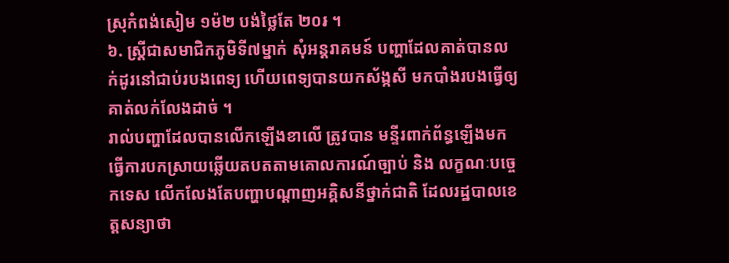ស្រុកំពង់សៀម ១ម៉២ បង់ថ្លៃតែ ២០៛ ។
៦. ស្ត្រីជាសមាជិកភូមិទី៧ម្នាក់ សុំអន្តរាគមន៍ បញ្ហាដែលគាត់បានលក់ដូរនៅជាប់របងពេទ្យ ហើយពេទ្យបានយកស័ង្កសី មកបាំងរបងធ្វើឲ្យគាត់លក់លែងដាច់ ។
រាល់បញ្ហាដែលបានលើកឡើងខាលើ ត្រូវបាន មន្ទីរពាក់ព័ន្ធឡើងមកធ្វើការបកស្រាយឆ្លើយតបតតាមគោលការណ៍ច្បាប់ និង លក្ខណៈបច្ចេកទេស លើកលែងតែបញ្ហាបណ្ដាញអគ្គិសនីថ្នាក់ជាតិ ដែលរដ្ឋបាលខេត្តសន្យាថា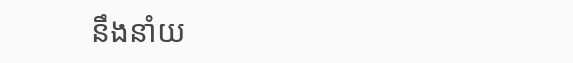នឹងនាំយ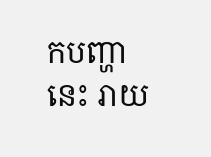កបញ្ហានេះ រាយ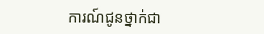ការណ៍ជូនថ្នាក់ជា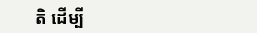តិ ដើម្បី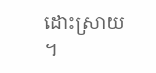ដោះស្រាយ ។